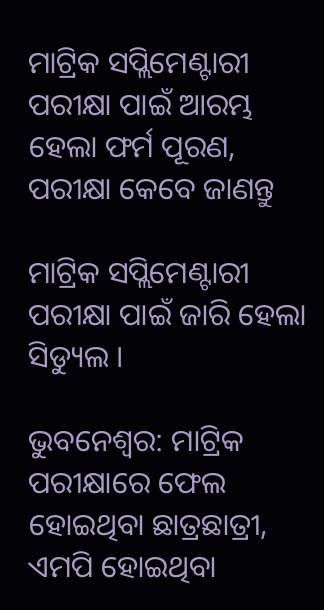ମାଟ୍ରିକ ସପ୍ଲିମେଣ୍ଟାରୀ ପରୀକ୍ଷା ପାଇଁ ଆରମ୍ଭ ହେଲା ଫର୍ମ ପୂରଣ, ପରୀକ୍ଷା କେବେ ଜାଣନ୍ତୁ

ମାଟ୍ରିକ ସପ୍ଲିମେଣ୍ଟାରୀ ପରୀକ୍ଷା ପାଇଁ ଜାରି ହେଲା ସିଡ୍ୟୁଲ ।

ଭୁବନେଶ୍ବର: ମାଟ୍ରିକ ପରୀକ୍ଷାରେ ଫେଲ ହୋଇଥିବା ଛାତ୍ରଛାତ୍ରୀ, ଏମପି ହୋଇଥିବା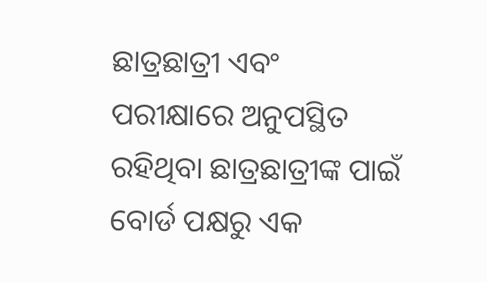ଛାତ୍ରଛାତ୍ରୀ ଏବଂ ପରୀକ୍ଷାରେ ଅନୁପସ୍ଥିତ ରହିଥିବା ଛାତ୍ରଛାତ୍ରୀଙ୍କ ପାଇଁ ବୋର୍ଡ ପକ୍ଷରୁ ଏକ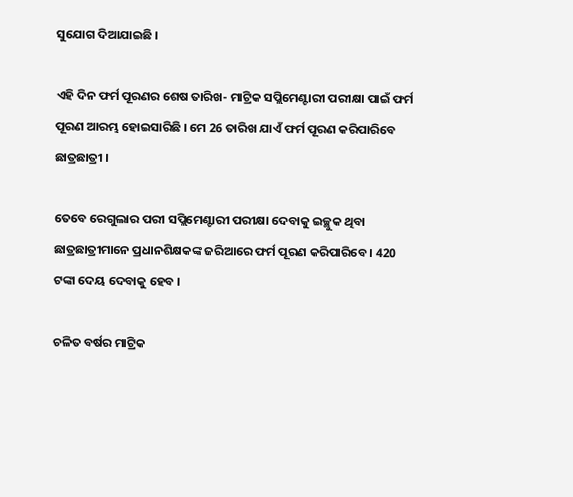ସୁଯୋଗ ଦିଆଯାଇଛି ।

ଏହି ଦିନ ଫର୍ମ ପୂରଣର ଶେଷ ତାରିଖ- ମାଟ୍ରିକ ସପ୍ଲିମେଣ୍ଟାରୀ ପରୀକ୍ଷା ପାଇଁ ଫର୍ମ ପୂରଣ ଆରମ୍ଭ ହୋଇସାରିଛି । ମେ 26 ତାରିଖ ଯାଏଁ ଫର୍ମ ପୂରଣ କରିପାରିବେ ଛାତ୍ରଛାତ୍ରୀ ।

ତେବେ ରେଗୁଲାର ପରୀ ସପ୍ଲିମେଣ୍ଟାରୀ ପରୀକ୍ଷା ଦେବାକୁ ଇଚ୍ଛୁକ ଥିବା ଛାତ୍ରଛାତ୍ରୀମାନେ ପ୍ରଧାନଶିକ୍ଷକଙ୍କ ଜରିଆରେ ଫର୍ମ ପୂରଣ କରିପାରିବେ । 420 ଟଙ୍କା ଦେୟ ଦେବାକୁ ହେବ ।

ଚଳିତ ବର୍ଷର ମାଟ୍ରିକ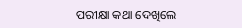ପରୀକ୍ଷା କଥା ଦେଖିଲେ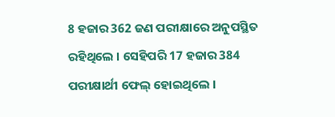8 ହଜାର 362 ଜଣ ପରୀକ୍ଷାରେ ଅନୁପସ୍ଥିତ ରହିଥିଲେ । ସେହିପରି 17 ହଜାର 384 ପରୀକ୍ଷାର୍ଥୀ ଫେଲ୍ ହୋଇଥିଲେ ।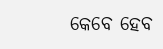କେବେ ହେବ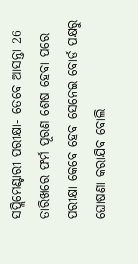ସପ୍ଲିମେଣ୍ଟାରୀ ପରୀକ୍ଷା- ତେବେ ଆସନ୍ତା 26 ତାରିଖରେ ଫର୍ମ ପୂରଣ ଶେଷ ହେବା ପରେ ପରୀକ୍ଷା କେବେ ହେବ ସେନେଇ ବୋର୍ଡ ପକ୍ଷରୁ ଘୋଷଣା କରାଯିବ ବୋଲି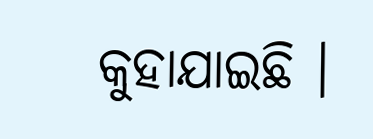କୁହାଯାଇଛି ।